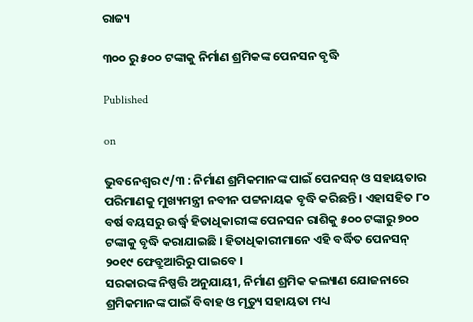ରାଜ୍ୟ

୩୦୦ ରୁ ୫୦୦ ଟଙ୍କାକୁ ନିର୍ମାଣ ଶ୍ରମିକଙ୍କ ପେନସନ ବୃଦ୍ଧି

Published

on

ଭୁବନେଶ୍ୱର ୯/୩ : ନିର୍ମାଣ ଶ୍ରମିକମାନଙ୍କ ପାଇଁ ପେନସନ୍ ଓ ସହାୟତାର ପରିମାଣକୁ ମୁଖ୍ୟମନ୍ତ୍ରୀ ନବୀନ ପଟ୍ଟନାୟକ ବୃଦ୍ଧି କରିଛନ୍ତି । ଏହାସହିତ ୮୦ ବର୍ଷ ବୟସରୁ ଉର୍ଦ୍ଧ୍ବ ହିତାଧିକାରୀଙ୍କ ପେନସନ ରାଶିକୁ ୫୦୦ ଟଙ୍କାରୁ ୭୦୦ ଟଙ୍କାକୁ ବୃଦ୍ଧି କରାଯାଇଛି । ହିତାଧିକାରୀମାନେ ଏହି ବର୍ଦ୍ଧିତ ପେନସନ୍ ୨୦୧୯ ଫେବ୍ରୁଆରିରୁ ପାଇବେ ।
ସରକାରଙ୍କ ନିଷ୍ପତ୍ତି ଅନୁଯାୟୀ, ନିର୍ମାଣ ଶ୍ରମିକ କଲ୍ୟାଣ ଯୋଜନାରେ ଶ୍ରମିକମାନଙ୍କ ପାଇଁ ବିବାହ ଓ ମୃତ୍ୟୁ ସହାୟତା ମଧ୍ୟ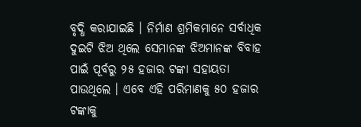ବୃଦ୍ଧି କରାଯାଇଛି । ନିର୍ମାଣ ଶ୍ରମିକମାନେ ସର୍ବାଧିକ ଦୁଇଟି ଝିଅ ଥିଲେ ସେମାନଙ୍କ ଝିଅମାନଙ୍କ ବିବାହ ପାଇଁ ପୂର୍ବରୁ ୨୫ ହଜାର ଟଙ୍କା ସହାୟତା ପାଉଥିଲେ । ଏବେ ଏହି ପରିମାଣକୁ ୫୦ ହଜାର ଟଙ୍କାକୁ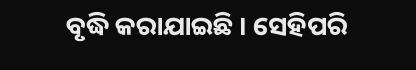ବୃଦ୍ଧି କରାଯାଇଛି । ସେହିପରି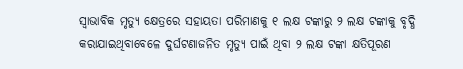ସ୍ବାଭାବିକ ମୃତ୍ୟୁ କ୍ଷେତ୍ରରେ ସହାୟତା ପରିମାଣକୁ ୧ ଲକ୍ଷ ଟଙ୍କାରୁ ୨ ଲକ୍ଷ ଟଙ୍କାକୁ ବୃଦ୍ଧି କରାଯାଇଥିବାବେଳେ ଦୁର୍ଘଟଣାଜନିତ ମୃତ୍ୟୁ ପାଇଁ ଥିବା ୨ ଲକ୍ଷ ଟଙ୍କା କ୍ଷତିପୂରଣ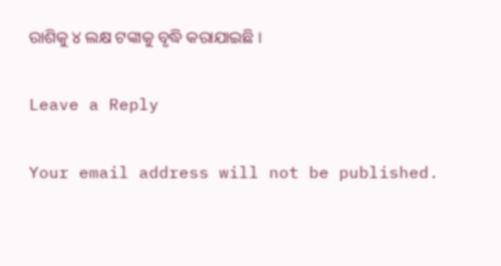ରାଶିକୁ ୪ ଲକ୍ଷ ଟଙ୍କାକୁ ବୃଦ୍ଧି କରାଯାଇଛି ।

Leave a Reply

Your email address will not be published.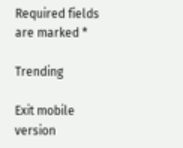Required fields are marked *

Trending

Exit mobile version